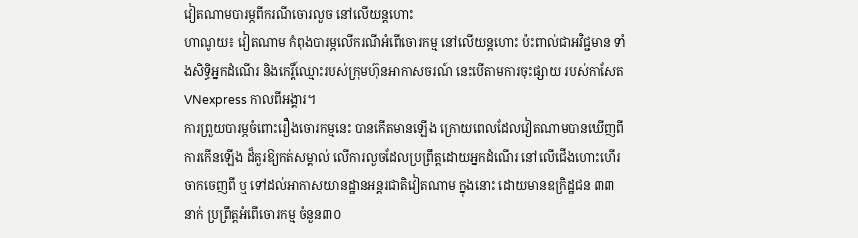វៀតណាមបារម្ភពីករណីចោរលួច នៅលើយន្តហោះ
ហាណូយ៖ វៀតណាម កំពុងបារម្ភលើករណីអំពើចោរកម្ម នៅលើយន្តហោះ ប៉ះពាល់ជាអវិជ្ជមាន ទាំងសិទ្ធិអ្នកដំណើរ និងកេរ្តិ៍ឈ្មោះរបស់ក្រុមហ៊ុនអាកាសចរណ៍ នេះបើតាមការចុះផ្សាយ របស់កាសែត VNexpress កាលពីអង្គារ។
ការព្រួយបារម្ភចំពោះរឿងចោរកម្មនេះ បានកើតមានឡើង ក្រោយពេលដែលវៀតណាមបានឃើញពីការកើនឡើង ដ៏គួរឱ្យកត់សម្គាល់ លើការលួចដែលប្រព្រឹត្តដោយអ្នកដំណើរ នៅលើជើងហោះហើរ ចាកចេញពី ឬ ទៅដល់អាកាសយានដ្ឋានអន្តរជាតិវៀតណាម ក្នុងនោះ ដោយមានឧក្រិដ្ឋជន ៣៣នាក់ ប្រព្រឹត្តអំពើចោរកម្ម ចំនួន៣០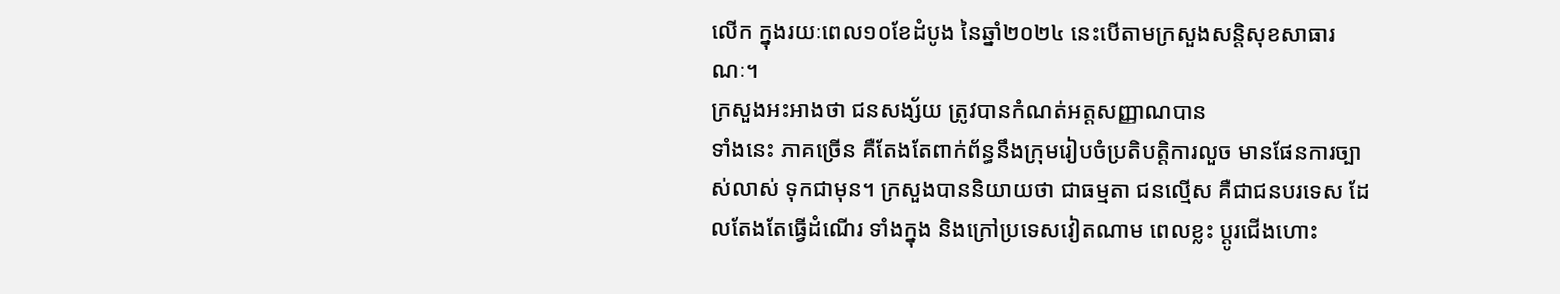លើក ក្នុងរយៈពេល១០ខែដំបូង នៃឆ្នាំ២០២៤ នេះបើតាមក្រសួងសន្តិសុខសាធារណៈ។
ក្រសួងអះអាងថា ជនសង្ស័យ ត្រូវបានកំណត់អត្តសញ្ញាណបាន
ទាំងនេះ ភាគច្រើន គឺតែងតែពាក់ព័ន្ធនឹងក្រុមរៀបចំប្រតិបត្តិការលួច មានផែនការច្បាស់លាស់ ទុកជាមុន។ ក្រសួងបាននិយាយថា ជាធម្មតា ជនល្មើស គឺជាជនបរទេស ដែលតែងតែធ្វើដំណើរ ទាំងក្នុង និងក្រៅប្រទេសវៀតណាម ពេលខ្លះ ប្តូរជើងហោះ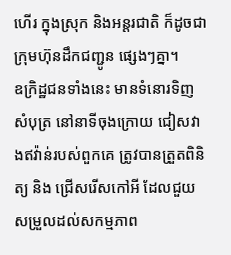ហើរ ក្នុងស្រុក និងអន្តរជាតិ ក៏ដូចជា ក្រុមហ៊ុនដឹកជញ្ជូន ផ្សេងៗគ្នា។
ឧក្រិដ្ឋជនទាំងនេះ មានទំនោរទិញសំបុត្រ នៅនាទីចុងក្រោយ ជៀសវាងឥវ៉ាន់របស់ពួកគេ ត្រូវបានត្រួតពិនិត្យ និង ជ្រើសរើសកៅអី ដែលជួយសម្រួលដល់សកម្មភាព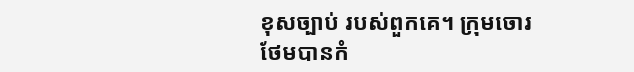ខុសច្បាប់ របស់ពួកគេ។ ក្រុមចោរថែមបានកំ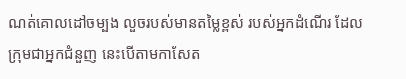ណត់គោលដៅចម្បង លួចរបស់មានតម្លៃខ្ពស់ របស់អ្នកដំណើរ ដែលក្រុមជាអ្នកជំនួញ នេះបើតាមកាសែត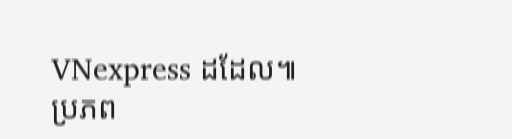VNexpress ដដែល៕
ប្រភព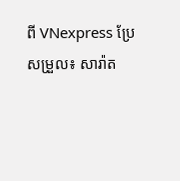ពី VNexpress ប្រែសម្រួល៖ សារ៉ាត